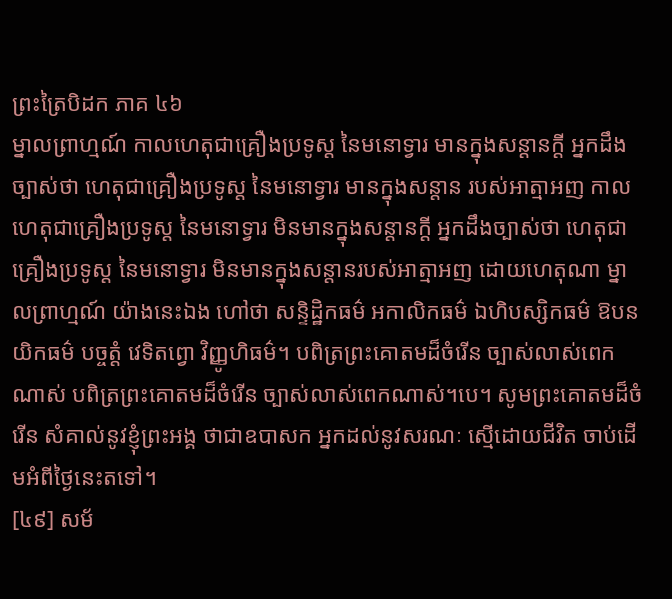ព្រះត្រៃបិដក ភាគ ៤៦
ម្នាលព្រាហ្មណ៍ កាលហេតុជាគ្រឿងប្រទូស្ត នៃមនោទ្វារ មានក្នុងសន្តានក្តី អ្នកដឹងច្បាស់ថា ហេតុជាគ្រឿងប្រទូស្ត នៃមនោទ្វារ មានក្នុងសន្តាន របស់អាត្មាអញ កាលហេតុជាគ្រឿងប្រទូស្ត នៃមនោទ្វារ មិនមានក្នុងសន្តានក្តី អ្នកដឹងច្បាស់ថា ហេតុជាគ្រឿងប្រទូស្ត នៃមនោទ្វារ មិនមានក្នុងសន្តានរបស់អាត្មាអញ ដោយហេតុណា ម្នាលព្រាហ្មណ៍ យ៉ាងនេះឯង ហៅថា សន្ទិដ្ឋិកធម៌ អកាលិកធម៌ ឯហិបស្សិកធម៌ ឱបនយិកធម៌ បច្ចត្តំ វេទិតព្វោ វិញ្ញូហិធម៌។ បពិត្រព្រះគោតមដ៏ចំរើន ច្បាស់លាស់ពេកណាស់ បពិត្រព្រះគោតមដ៏ចំរើន ច្បាស់លាស់ពេកណាស់។បេ។ សូមព្រះគោតមដ៏ចំរើន សំគាល់នូវខ្ញុំព្រះអង្គ ថាជាឧបាសក អ្នកដល់នូវសរណៈ ស្មើដោយជីវិត ចាប់ដើមអំពីថ្ងៃនេះតទៅ។
[៤៩] សម័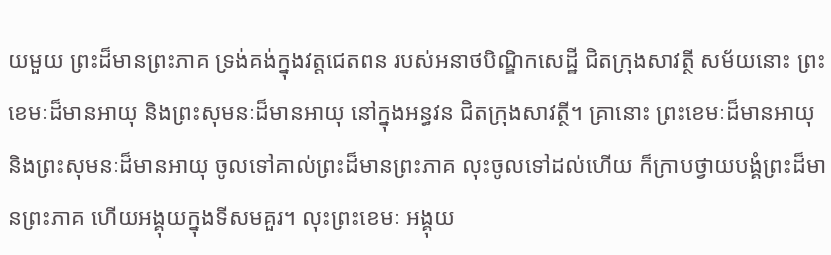យមួយ ព្រះដ៏មានព្រះភាគ ទ្រង់គង់ក្នុងវត្តជេតពន របស់អនាថបិណ្ឌិកសេដ្ឋី ជិតក្រុងសាវត្ថី សម័យនោះ ព្រះខេមៈដ៏មានអាយុ និងព្រះសុមនៈដ៏មានអាយុ នៅក្នុងអន្ធវន ជិតក្រុងសាវត្ថី។ គ្រានោះ ព្រះខេមៈដ៏មានអាយុ និងព្រះសុមនៈដ៏មានអាយុ ចូលទៅគាល់ព្រះដ៏មានព្រះភាគ លុះចូលទៅដល់ហើយ ក៏ក្រាបថ្វាយបង្គំព្រះដ៏មានព្រះភាគ ហើយអង្គុយក្នុងទីសមគួរ។ លុះព្រះខេមៈ អង្គុយ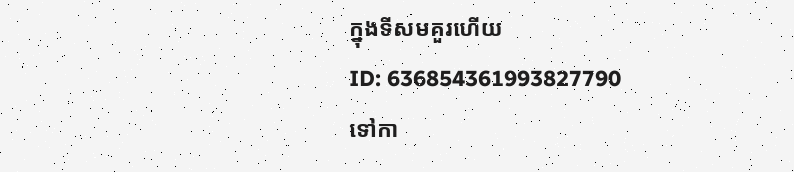ក្នុងទីសមគួរហើយ
ID: 636854361993827790
ទៅកា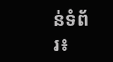ន់ទំព័រ៖